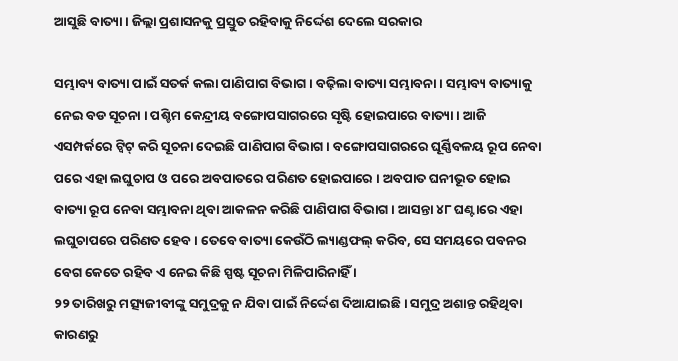ଆସୁଛି ବାତ୍ୟା । ଜିଲ୍ଲା ପ୍ରଶାସନକୁ ପ୍ରସ୍ତୁତ ରହିବାକୁ ନିର୍ଦ୍ଦେଶ ଦେଲେ ସରକାର

ସମ୍ଭାବ୍ୟ ବାତ୍ୟା ପାଇଁ ସତର୍କ କଲା ପାଣିପାଗ ବିଭାଗ । ବଢ଼ିଲା ବାତ୍ୟା ସମ୍ଭାବନା । ସମ୍ଭାବ୍ୟ ବାତ୍ୟାକୁ ନେଇ ବଡ ସୂଚନା । ପଶ୍ଚିମ କେନ୍ଦ୍ରୀୟ ବଙ୍ଗୋପସାଗରରେ ସୃଷ୍ଟି ହୋଇପାରେ ବାତ୍ୟା । ଆଜି ଏସମ୍ପର୍କରେ ଟ୍ୱିଟ୍ କରି ସୂଚନା ଦେଇଛି ପାଣିପାଗ ବିଭାଗ । ବଙ୍ଗୋପସାଗରରେ ଘୂର୍ଣ୍ଣିବଳୟ ରୂପ ନେବା ପରେ ଏହା ଲଘୁଚାପ ଓ ପରେ ଅବପାତରେ ପରିଣତ ହୋଇପାରେ । ଅବପାତ ଘନୀଭୂତ ହୋଇ ବାତ୍ୟା ରୂପ ନେବା ସମ୍ଭାବନା ଥିବା ଆକଳନ କରିଛି ପାଣିପାଗ ବିଭାଗ । ଆସନ୍ତା ୪୮ ଘଣ୍ଟାରେ ଏହା ଲଘୁଚାପରେ ପରିଣତ ହେବ । ତେବେ ବାତ୍ୟା କେଉଁଠି ଲ୍ୟାଣ୍ଡଫଲ୍ କରିବ, ସେ ସମୟରେ ପବନର ବେଗ କେତେ ରହିବ ଏ ନେଇ କିଛି ସ୍ପଷ୍ଟ ସୂଚନା ମିଳିପାରିନାହିଁ ।
୨୨ ତାରିଖରୁ ମତ୍ସ୍ୟଜୀବୀଙ୍କୁ ସମୁଦ୍ରକୁ ନ ଯିବା ପାଇଁ ନିର୍ଦ୍ଦେଶ ଦିଆଯାଇଛି । ସମୁଦ୍ର ଅଶାନ୍ତ ରହିଥିବା କାରଣରୁ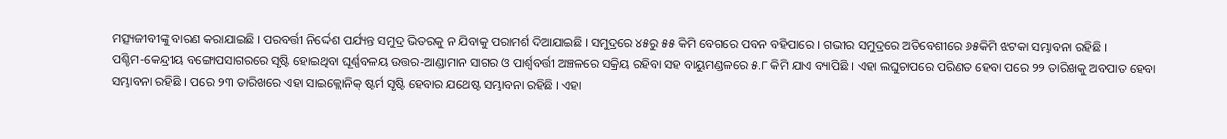ମତ୍ସ୍ୟଜୀବୀଙ୍କୁ ବାରଣ କରାଯାଇଛି । ପରବର୍ତ୍ତୀ ନିର୍ଦ୍ଦେଶ ପର୍ଯ୍ୟନ୍ତ ସମୁଦ୍ର ଭିତରକୁ ନ ଯିବାକୁ ପରାମର୍ଶ ଦିଆଯାଇଛି । ସମୁଦ୍ରରେ ୪୫ରୁ ୫୫ କିମି ବେଗରେ ପବନ ବହିପାରେ । ଗଭୀର ସମୁଦ୍ରରେ ଅତିବେଶୀରେ ୬୫କିମି ଝଟକା ସମ୍ଭାବନା ରହିଛି ।
ପଶ୍ଚିମ-କେନ୍ଦ୍ରୀୟ ବଙ୍ଗୋପସାଗରରେ ସୃଷ୍ଟି ହୋଇଥିବା ଘୂର୍ଣ୍ଣବଳୟ ଉତ୍ତର-ଆଣ୍ଡାମାନ ସାଗର ଓ ପାର୍ଶ୍ୱବର୍ତ୍ତୀ ଅଞ୍ଚଳରେ ସକ୍ରିୟ ରହିବା ସହ ବାୟୁମଣ୍ଡଳରେ ୫.୮ କିମି ଯାଏ ବ୍ୟାପିଛି । ଏହା ଲଘୁଚାପରେ ପରିଣତ ହେବା ପରେ ୨୨ ତାରିଖକୁ ଅବପାତ ହେବା ସମ୍ଭାବନା ରହିଛି । ପରେ ୨୩ ତାରିଖରେ ଏହା ସାଇକ୍ଲୋନିକ୍ ଷ୍ଟର୍ମ ସୃଷ୍ଟି ହେବାର ଯଥେଷ୍ଟ ସମ୍ଭାବନା ରହିଛି । ଏହା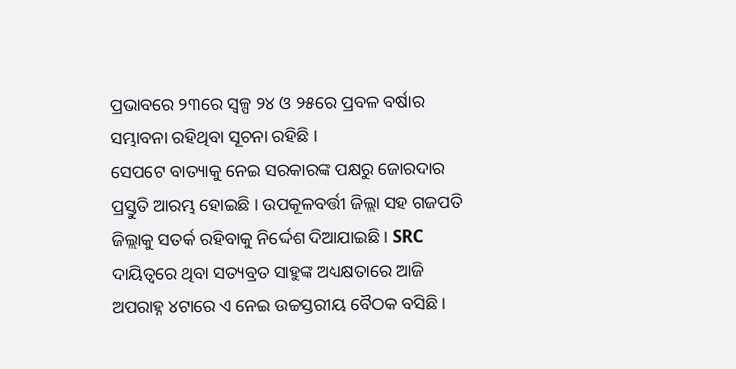ପ୍ରଭାବରେ ୨୩ରେ ସ୍ୱଳ୍ପ ୨୪ ଓ ୨୫ରେ ପ୍ରବଳ ବର୍ଷାର ସମ୍ଭାବନା ରହିଥିବା ସୂଚନା ରହିଛି ।
ସେପଟେ ବାତ୍ୟାକୁ ନେଇ ସରକାରଙ୍କ ପକ୍ଷରୁ ଜୋରଦାର ପ୍ରସ୍ତୁତି ଆରମ୍ଭ ହୋଇଛି । ଉପକୂଳବର୍ତ୍ତୀ ଜିଲ୍ଲା ସହ ଗଜପତି ଜିଲ୍ଲାକୁ ସତର୍କ ରହିବାକୁ ନିର୍ଦ୍ଦେଶ ଦିଆଯାଇଛି । SRC ଦାୟିତ୍ୱରେ ଥିବା ସତ୍ୟବ୍ରତ ସାହୁଙ୍କ ଅଧ୍ୟକ୍ଷତାରେ ଆଜି ଅପରାହ୍ନ ୪ଟାରେ ଏ ନେଇ ଉଚ୍ଚସ୍ତରୀୟ ବୈଠକ ବସିଛି ।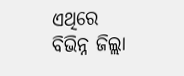ଏଥିରେ ବିଭିନ୍ନ ଜିଲ୍ଲା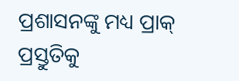ପ୍ରଶାସନଙ୍କୁ ମଧ୍ୟ ପ୍ରାକ୍ ପ୍ରସ୍ତୁତିକୁ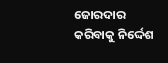ଜୋରଦାର କରିବାକୁ ନିର୍ଦ୍ଦେଶ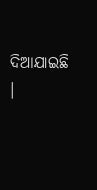ଦିଆଯାଇଛି ।